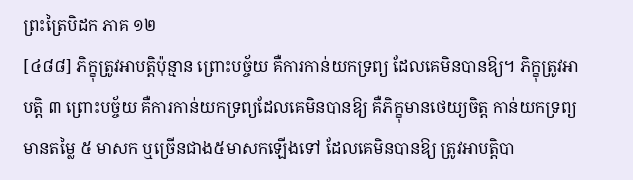ព្រះត្រៃបិដក ភាគ ១២
[៤៨៨] ភិក្ខុត្រូវអាបត្ដិប៉ុន្មាន ព្រោះបច្ច័យ គឺការកាន់យកទ្រព្យ ដែលគេមិនបានឱ្យ។ ភិក្ខុត្រូវអាបត្ដិ ៣ ព្រោះបច្ច័យ គឺការកាន់យកទ្រព្យដែលគេមិនបានឱ្យ គឺភិក្ខុមានថេយ្យចិត្ដ កាន់យកទ្រព្យមានតម្លៃ ៥ មាសក ឬច្រើនជាង៥មាសកឡើងទៅ ដែលគេមិនបានឱ្យ ត្រូវអាបត្ដិបា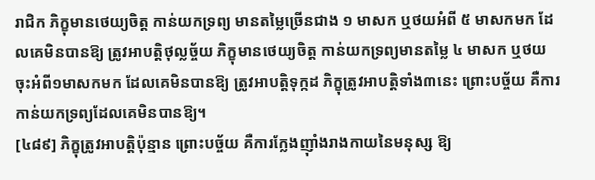រាជិក ភិក្ខុមានថេយ្យចិត្ដ កាន់យកទ្រព្យ មានតម្លៃច្រើនជាង ១ មាសក ឬថយអំពី ៥ មាសកមក ដែលគេមិនបានឱ្យ ត្រូវអាបត្ដិថុល្លច្ច័យ ភិក្ខុមានថេយ្យចិត្ដ កាន់យកទ្រព្យមានតម្លៃ ៤ មាសក ឬថយចុះអំពី១មាសកមក ដែលគេមិនបានឱ្យ ត្រូវអាបត្ដិទុក្កដ ភិក្ខុត្រូវអាបត្ដិទាំង៣នេះ ព្រោះបច្ច័យ គឺការកាន់យកទ្រព្យដែលគេមិនបានឱ្យ។
[៤៨៩] ភិក្ខុត្រូវអាបត្ដិប៉ុន្មាន ព្រោះបច្ច័យ គឺការក្លែងញ៉ាំងរាងកាយនៃមនុស្ស ឱ្យ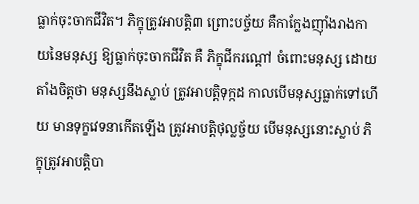ធ្លាក់ចុះចាកជីវិត។ ភិក្ខុត្រូវអាបត្ដិ៣ ព្រោះបច្ច័យ គឺកាក្លែងញ៉ាំងរាងកាយនៃមនុស្ស ឱ្យធ្លាក់ចុះចាកជីវិត គឺ ភិក្ខុជីករណ្ដៅ ចំពោះមនុស្ស ដោយតាំងចិត្ដថា មនុស្សនឹងស្លាប់ ត្រូវអាបត្ដិទុក្កដ កាលបើមនុស្សធ្លាក់ទៅហើយ មានទុក្ខវេទនាកើតឡើង ត្រូវអាបត្ដិថុល្លច្ច័យ បើមនុស្សនោះស្លាប់ ភិក្ខុត្រូវអាបត្ដិបា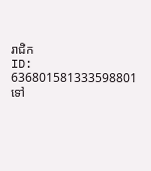រាជិក
ID: 636801581333598801
ទៅ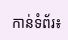កាន់ទំព័រ៖